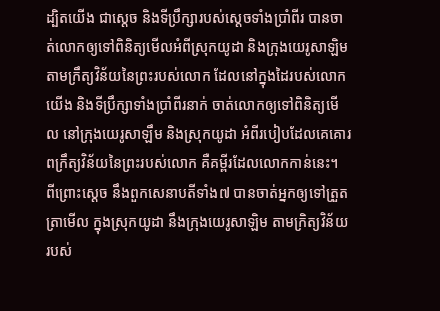ដ្បិតយើង ជាស្តេច និងទីប្រឹក្សារបស់ស្ដេចទាំងប្រាំពីរ បានចាត់លោកឲ្យទៅពិនិត្យមើលអំពីស្រុកយូដា និងក្រុងយេរូសាឡិម តាមក្រឹត្យវិន័យនៃព្រះរបស់លោក ដែលនៅក្នុងដៃរបស់លោក
យើង និងទីប្រឹក្សាទាំងប្រាំពីរនាក់ ចាត់លោកឲ្យទៅពិនិត្យមើល នៅក្រុងយេរូសាឡឹម និងស្រុកយូដា អំពីរបៀបដែលគេគោរពក្រឹត្យវិន័យនៃព្រះរបស់លោក គឺគម្ពីរដែលលោកកាន់នេះ។
ពីព្រោះស្តេច នឹងពួកសេនាបតីទាំង៧ បានចាត់អ្នកឲ្យទៅត្រួតត្រាមើល ក្នុងស្រុកយូដា នឹងក្រុងយេរូសាឡិម តាមក្រិត្យវិន័យរបស់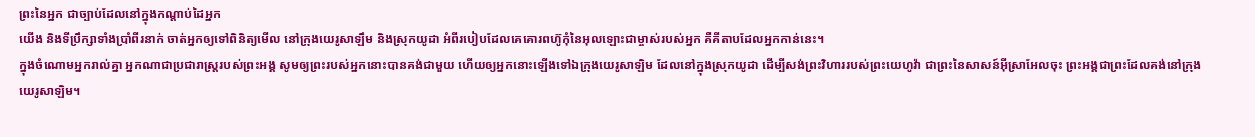ព្រះនៃអ្នក ជាច្បាប់ដែលនៅក្នុងកណ្តាប់ដៃអ្នក
យើង និងទីប្រឹក្សាទាំងប្រាំពីរនាក់ ចាត់អ្នកឲ្យទៅពិនិត្យមើល នៅក្រុងយេរូសាឡឹម និងស្រុកយូដា អំពីរបៀបដែលគេគោរពហ៊ូកុំនៃអុលឡោះជាម្ចាស់របស់អ្នក គឺគីតាបដែលអ្នកកាន់នេះ។
ក្នុងចំណោមអ្នករាល់គ្នា អ្នកណាជាប្រជារាស្ត្ររបស់ព្រះអង្គ សូមឲ្យព្រះរបស់អ្នកនោះបានគង់ជាមួយ ហើយឲ្យអ្នកនោះឡើងទៅឯក្រុងយេរូសាឡិម ដែលនៅក្នុងស្រុកយូដា ដើម្បីសង់ព្រះវិហាររបស់ព្រះយេហូវ៉ា ជាព្រះនៃសាសន៍អ៊ីស្រាអែលចុះ ព្រះអង្គជាព្រះដែលគង់នៅក្រុងយេរូសាឡិម។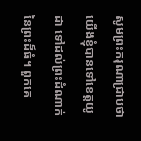សូមព្រះករុណាជ្រាបថា យើងខ្ញុំបានទៅខេត្តយូដា ទៅដល់ព្រះដំណាក់នៃព្រះដ៏ធំ។ ពួកគេ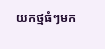យកថ្មធំៗមក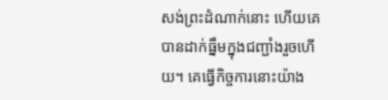សង់ព្រះដំណាក់នោះ ហើយគេបានដាក់ធ្នឹមក្នុងជញ្ជាំងរួចហើយ។ គេធ្វើកិច្ចការនោះយ៉ាង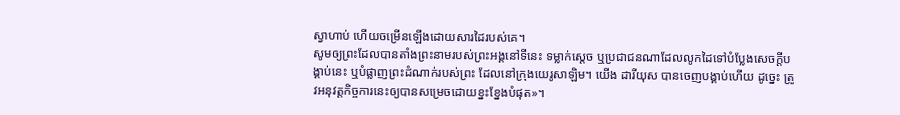ស្វាហាប់ ហើយចម្រើនឡើងដោយសារដៃរបស់គេ។
សូមឲ្យព្រះដែលបានតាំងព្រះនាមរបស់ព្រះអង្គនៅទីនេះ ទម្លាក់ស្តេច ឬប្រជាជនណាដែលលូកដៃទៅបំប្លែងសេចក្ដីបង្គាប់នេះ ឬបំផ្លាញព្រះដំណាក់របស់ព្រះ ដែលនៅក្រុងយេរូសាឡិម។ យើង ដារីយុស បានចេញបង្គាប់ហើយ ដូច្នេះ ត្រូវអនុវត្តកិច្ចការនេះឲ្យបានសម្រេចដោយខ្នះខ្នែងបំផុត»។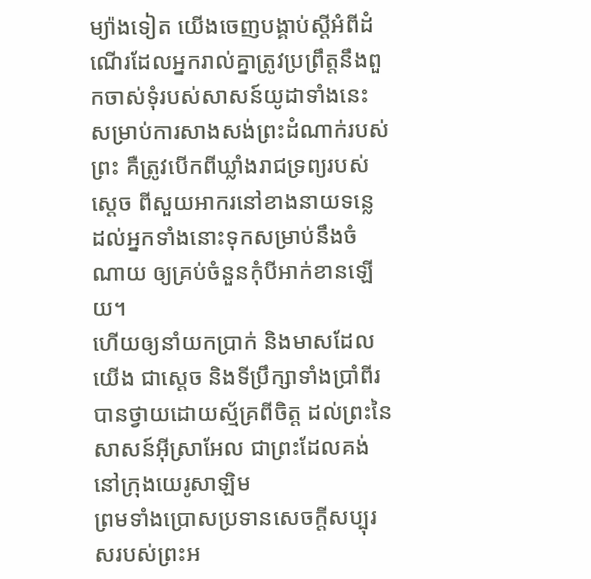ម្យ៉ាងទៀត យើងចេញបង្គាប់ស្ដីអំពីដំណើរដែលអ្នករាល់គ្នាត្រូវប្រព្រឹត្តនឹងពួកចាស់ទុំរបស់សាសន៍យូដាទាំងនេះ សម្រាប់ការសាងសង់ព្រះដំណាក់របស់ព្រះ គឺត្រូវបើកពីឃ្លាំងរាជទ្រព្យរបស់ស្តេច ពីសួយអាករនៅខាងនាយទន្លេ ដល់អ្នកទាំងនោះទុកសម្រាប់នឹងចំណាយ ឲ្យគ្រប់ចំនួនកុំបីអាក់ខានឡើយ។
ហើយឲ្យនាំយកប្រាក់ និងមាសដែលយើង ជាស្តេច និងទីប្រឹក្សាទាំងប្រាំពីរ បានថ្វាយដោយស្ម័គ្រពីចិត្ត ដល់ព្រះនៃសាសន៍អ៊ីស្រាអែល ជាព្រះដែលគង់នៅក្រុងយេរូសាឡិម
ព្រមទាំងប្រោសប្រទានសេចក្ដីសប្បុរសរបស់ព្រះអ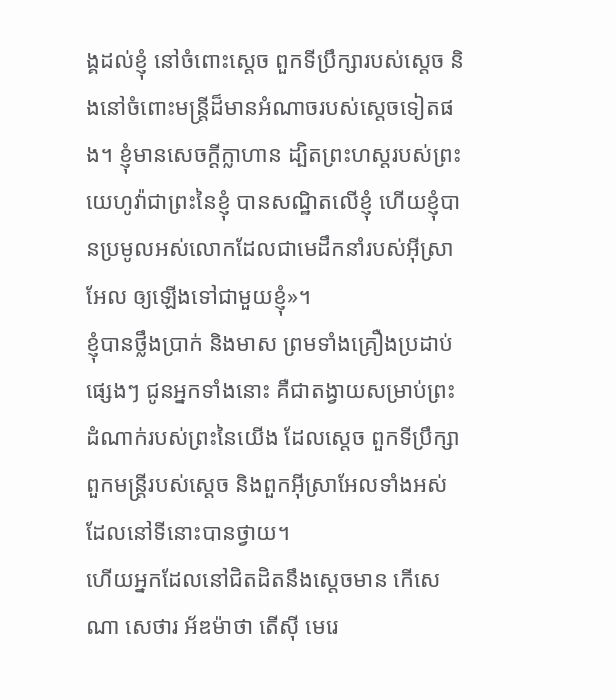ង្គដល់ខ្ញុំ នៅចំពោះស្តេច ពួកទីប្រឹក្សារបស់ស្ដេច និងនៅចំពោះមន្ត្រីដ៏មានអំណាចរបស់ស្តេចទៀតផង។ ខ្ញុំមានសេចក្ដីក្លាហាន ដ្បិតព្រះហស្តរបស់ព្រះយេហូវ៉ាជាព្រះនៃខ្ញុំ បានសណ្ឋិតលើខ្ញុំ ហើយខ្ញុំបានប្រមូលអស់លោកដែលជាមេដឹកនាំរបស់អ៊ីស្រាអែល ឲ្យឡើងទៅជាមួយខ្ញុំ»។
ខ្ញុំបានថ្លឹងប្រាក់ និងមាស ព្រមទាំងគ្រឿងប្រដាប់ផ្សេងៗ ជូនអ្នកទាំងនោះ គឺជាតង្វាយសម្រាប់ព្រះដំណាក់របស់ព្រះនៃយើង ដែលស្តេច ពួកទីប្រឹក្សា ពួកមន្ត្រីរបស់ស្ដេច និងពួកអ៊ីស្រាអែលទាំងអស់ដែលនៅទីនោះបានថ្វាយ។
ហើយអ្នកដែលនៅជិតដិតនឹងស្ដេចមាន កើសេណា សេថារ អ័ឌម៉ាថា តើស៊ី មេរេ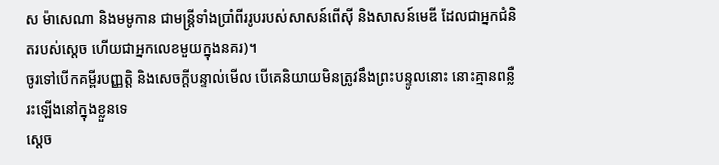ស ម៉ាសេណា និងមមូកាន ជាមន្ត្រីទាំងប្រាំពីររូបរបស់សាសន៍ពើស៊ី និងសាសន៍មេឌី ដែលជាអ្នកជំនិតរបស់ស្តេច ហើយជាអ្នកលេខមួយក្នុងនគរ)។
ចូរទៅបើកគម្ពីរបញ្ញត្តិ និងសេចក្ដីបន្ទាល់មើល បើគេនិយាយមិនត្រូវនឹងព្រះបន្ទូលនោះ នោះគ្មានពន្លឺរះឡើងនៅក្នុងខ្លួនទេ
ស្ដេច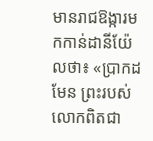មានរាជឱង្ការមកកាន់ដានីយ៉ែលថា៖ «ប្រាកដមែន ព្រះរបស់លោកពិតជា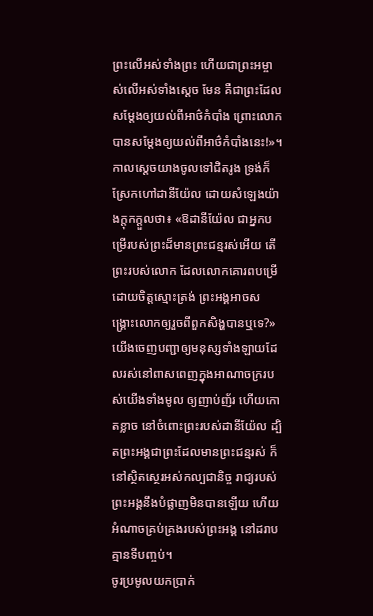ព្រះលើអស់ទាំងព្រះ ហើយជាព្រះអម្ចាស់លើអស់ទាំងស្តេច មែន គឺជាព្រះដែលសម្ដែងឲ្យយល់ពីអាថ៌កំបាំង ព្រោះលោកបានសម្ដែងឲ្យយល់ពីអាថ៌កំបាំងនេះ!»។
កាលស្ដេចយាងចូលទៅជិតរូង ទ្រង់ក៏ស្រែកហៅដានីយ៉ែល ដោយសំឡេងយ៉ាងក្ដុកក្ដួលថា៖ «ឱដានីយ៉ែល ជាអ្នកបម្រើរបស់ព្រះដ៏មានព្រះជន្មរស់អើយ តើព្រះរបស់លោក ដែលលោកគោរពបម្រើដោយចិត្តស្មោះត្រង់ ព្រះអង្គអាចសង្គ្រោះលោកឲ្យរួចពីពួកសិង្ហបានឬទេ?»
យើងចេញបញ្ជាឲ្យមនុស្សទាំងឡាយដែលរស់នៅពាសពេញក្នុងអាណាចក្ររបស់យើងទាំងមូល ឲ្យញាប់ញ័រ ហើយកោតខ្លាច នៅចំពោះព្រះរបស់ដានីយ៉ែល ដ្បិតព្រះអង្គជាព្រះដែលមានព្រះជន្មរស់ ក៏នៅស្ថិតស្ថេរអស់កល្បជានិច្ច រាជ្យរបស់ព្រះអង្គនឹងបំផ្លាញមិនបានឡើយ ហើយអំណាចគ្រប់គ្រងរបស់ព្រះអង្គ នៅដរាបគ្មានទីបញ្ចប់។
ចូរប្រមូលយកប្រាក់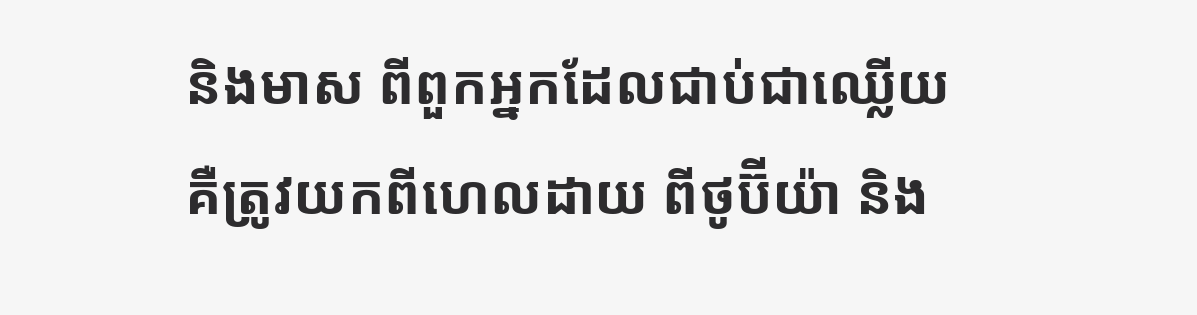និងមាស ពីពួកអ្នកដែលជាប់ជាឈ្លើយ គឺត្រូវយកពីហេលដាយ ពីថូប៊ីយ៉ា និង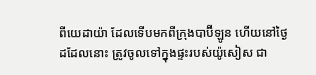ពីយេដាយ៉ា ដែលទើបមកពីក្រុងបាប៊ីឡូន ហើយនៅថ្ងៃដដែលនោះ ត្រូវចូលទៅក្នុងផ្ទះរបស់យ៉ូសៀស ជា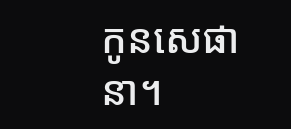កូនសេផានា។